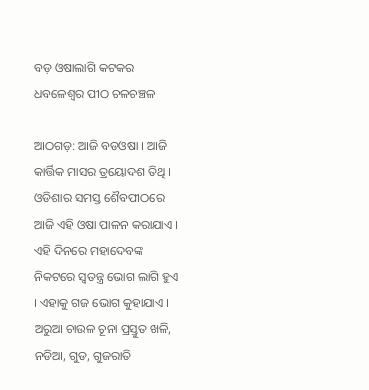ବଡ଼ ଓଷାଲାଗି କଟକର ଧବଳେଶ୍ୱର ପୀଠ ଚଳଚଞ୍ଚଳ

ଆଠଗଡ଼: ଆଜି ବଡଓଷା । ଆଜି କାର୍ତ୍ତିକ ମାସର ତ୍ରୟୋଦଶ ତିଥି । ଓଡିଶାର ସମସ୍ତ ଶୈବପୀଠରେ ଆଜି ଏହି ଓଷା ପାଳନ କରାଯାଏ । ଏହି ଦିନରେ ମହାଦେବଙ୍କ ନିକଟରେ ସ୍ୱତନ୍ତ୍ର ଭୋଗ ଲାଗି ହୁଏ । ଏହାକୁ ଗଜ ଭୋଗ କୁହାଯାଏ । ଅରୁଆ ଚାଉଳ ଚୂନା ପ୍ରସ୍ତୁତ ଖଳି, ନଡିଆ, ଗୁଡ, ଗୁଜରାତି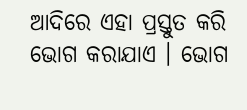ଆଦିରେ ଏହା ପ୍ରସ୍ତୁତ କରି ଭୋଗ କରାଯାଏ । ଭୋଗ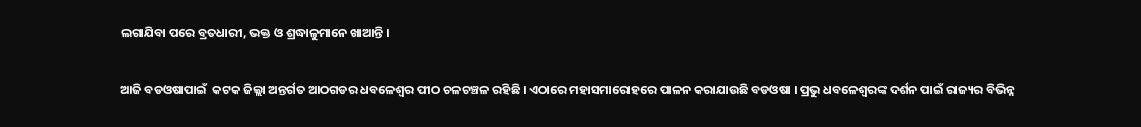ଲଗାଯିବା ପରେ ବ୍ରତଧାରୀ, ଭକ୍ତ ଓ ଶ୍ରଦ୍ଧାଳୁମାନେ ଖାଆନ୍ତି ।

ଆଜି ବଡଓଷାପାଇଁ  କଟକ ଜିଲ୍ଲା ଅନ୍ତର୍ଗତ ଆଠଗଡର ଧବଳେଶ୍ୱର ପୀଠ ଚଳଚଞ୍ଚଳ ରହିଛି । ଏଠାରେ ମହାସମାରୋହରେ ପାଳନ କରାଯାଉଛି ବଡଓଷା । ପ୍ରଭୁ ଧବଳେଶ୍ୱରଙ୍କ ଦର୍ଶନ ପାଇଁ ରାଜ୍ୟର ବିଭିନ୍ନ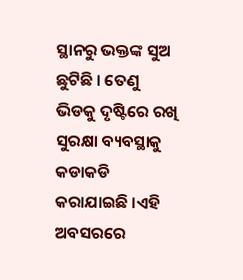ସ୍ଥାନରୁ ଭକ୍ତଙ୍କ ସୁଅ ଛୁଟିଛି । ତେଣୁ ଭିଡକୁ ଦୃଷ୍ଟିରେ ରଖି ସୁରକ୍ଷା ବ୍ୟବସ୍ଥାକୁ କଡାକଡି କରାଯାଇଛି ।ଏହି ଅବସରରେ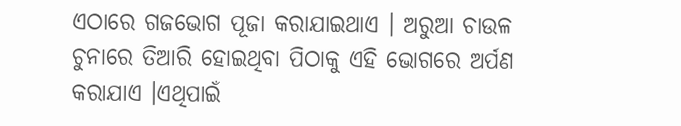ଏଠାରେ ଗଜଭୋଗ ପୂଜା କରାଯାଇଥାଏ । ଅରୁଆ ଚାଉଳ ଚୁନାରେ ତିଆରି ହୋଇଥିବା ପିଠାକୁ ଏହି ଭୋଗରେ ଅର୍ପଣ କରାଯାଏ ।ଏଥିପାଇଁ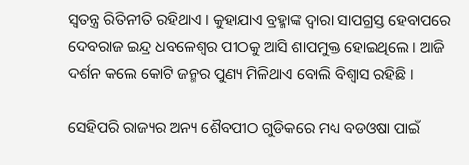ସ୍ୱତନ୍ତ୍ର ରିତିନୀତି ରହିଥାଏ । କୁହାଯାଏ ବ୍ରହ୍ମାଙ୍କ ଦ୍ୱାରା ସାପଗ୍ରସ୍ତ ହେବାପରେ ଦେବରାଜ ଇନ୍ଦ୍ର ଧବଳେଶ୍ୱର ପୀଠକୁ ଆସି ଶାପମୁକ୍ତ ହୋଇଥିଲେ । ଆଜି ଦର୍ଶନ କଲେ କୋଟି ଜନ୍ମର ପୁଣ୍ୟ ମିଳିଥାଏ ବୋଲି ବିଶ୍ୱାସ ରହିଛି ।

ସେହିପରି ରାଜ୍ୟର ଅନ୍ୟ ଶୈବପୀଠ ଗୁଡିକରେ ମଧ୍ୟ ବଡଓଷା ପାଇଁ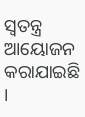ସ୍ୱତନ୍ତ୍ର ଆୟୋଜନ କରାଯାଇଛି ।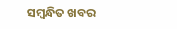ସମ୍ବନ୍ଧିତ ଖବର